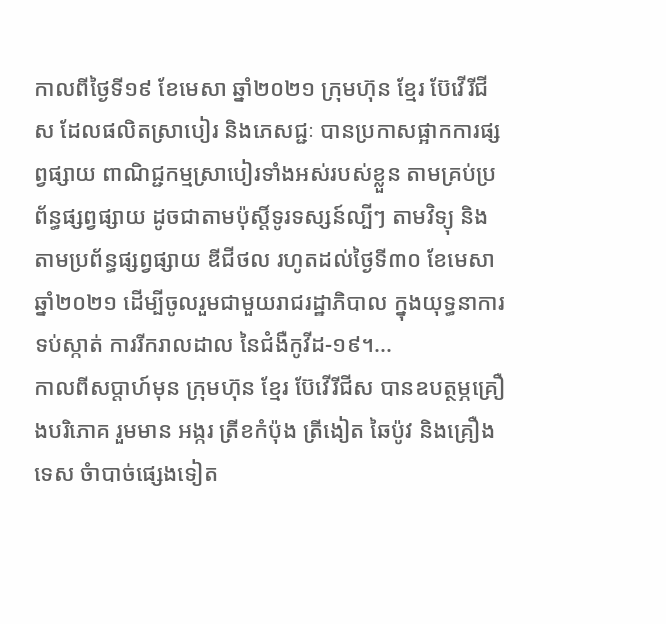កាលពីថ្ងៃទី១៩ ខែមេសា ឆ្នាំ២០២១ ក្រុមហ៊ុន ខ្មែរ ប៊ែវើរីជីស ដែលផលិតស្រាបៀរ និងភេសជ្ជៈ បានប្រកាសផ្អាកការផ្សព្វផ្សាយ ពាណិជ្ជកម្មស្រាបៀរទាំងអស់របស់ខ្លួន តាមគ្រប់ប្រព័ន្ធផ្សព្វផ្សាយ ដូចជាតាមប៉ុស្ដិ៍ទូរទស្សន៍ល្បីៗ តាមវិទ្យុ និងតាមប្រព័ន្ធផ្សព្វផ្សាយ ឌីជីថល រហូតដល់ថ្ងៃទី៣០ ខែមេសា ឆ្នាំ២០២១ ដើម្បីចូលរួមជាមួយរាជរដ្ឋាភិបាល ក្នុងយុទ្ធនាការទប់ស្កាត់ ការរីករាលដាល នៃជំងឺកូវីដ-១៩។...
កាលពីសប្តាហ៍មុន ក្រុមហ៊ុន ខ្មែរ ប៊ែវើរីជីស បានឧបត្ថម្ភគ្រឿងបរិភោគ រួមមាន អង្ករ ត្រីខកំប៉ុង ត្រីងៀត ឆៃប៉ូវ និងគ្រឿងទេស ចំាបាច់ផ្សេងទៀត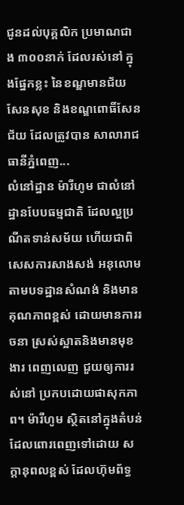ជូនដល់បុគ្គលិក ប្រមាណជាង ៣០០នាក់ ដែលរស់នៅ ក្នុងផ្នែកខ្លះ នៃខណ្ឌមានជ័យ សែនសុខ និងខណ្ឌពោធិ៍សែនជ័យ ដែលត្រូវបាន សាលារាជធានីភ្នំពេញ...
លំនៅដ្ឋាន ម៉ារីហូម ជាលំនៅដ្ឋានបែបធម្មជាតិ ដែលល្អប្រណីតទាន់សម័យ ហើយជាពិសេសការសាងសង់ អនុលោមតាមបទដ្ឋានសំណង់ និងមានគុណភាពខ្ពស់ ដោយមានការរចនា ស្រស់ស្អាតនិងមានមុខងារ ពេញលេញ ជួយឲ្យការរស់នៅ ប្រកបដោយផាសុកភាព។ ម៉ារីហូម ស្ថិតនៅក្នុងតំបន់ ដែលពោរពេញទៅដោយ សក្តានុពលខ្ពស់ ដែលហ៊ុមព័ទ្ធ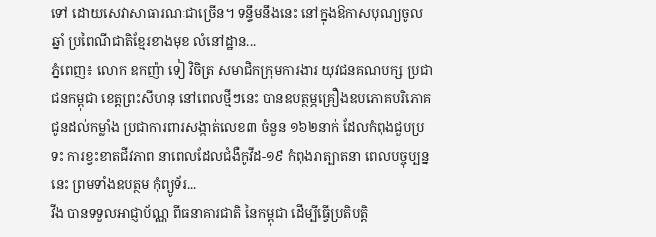ទៅ ដោយសេវាសាធារណៈជាច្រើន។ ទន្ទឹមនឹងនេះ នៅក្នុងឱកាសបុណ្យចូលឆ្នាំ ប្រពៃណីជាតិខ្មែរខាងមុខ លំនៅដ្ឋាន...
ភ្នំពេញ៖ លោក ឧកញ៉ា ទៀ វិចិត្រ សមាជិកក្រុមការងារ យុវជនគណបក្ស ប្រជាជនកម្ពុជា ខេត្តព្រះសីហនុ នៅពេលថ្មីៗនេះ បានឧបត្ថម្ភគ្រឿងឧបភោគបរិភោគ ជូនដល់កម្លាំង ប្រជាការពារសង្កាត់លេខ៣ ចំនួន ១៦២នាក់ ដែលកំពុងជួបប្រទះ ការខ្វះខាតជីវភាព នាពេលដែលជំងឺកូវីដ-១៩ កំពុងរាត្បាតនា ពេលបច្ចុប្បន្ននេះ ព្រមទាំងឧបត្ថម កុំព្យូទ័រ...
វីង បានទទួលអាជ្ញាប័ណ្ណ ពីធនាគារជាតិ នៃកម្ពុជា ដើម្បីធ្វើប្រតិបត្តិ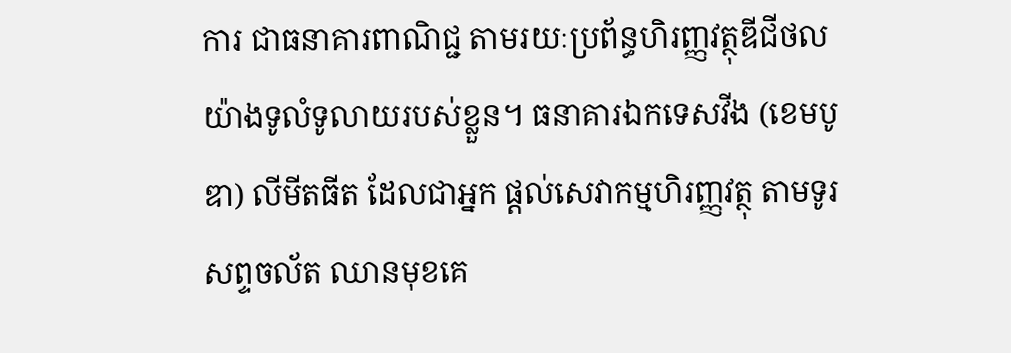ការ ជាធនាគារពាណិជ្ជ តាមរយៈប្រព័ន្ធហិរញ្ញវត្ថុឌីជីថល យ៉ាងទូលំទូលាយរបស់ខ្លួន។ ធនាគារឯកទេសវីង (ខេមបូឌា) លីមីតធីត ដែលជាអ្នក ផ្តល់សេវាកម្មហិរញ្ញវត្ថុ តាមទូរសព្ទចល័ត ឈានមុខគេ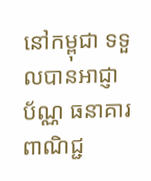នៅកម្ពុជា ទទួលបានអាជ្ញាប័ណ្ណ ធនាគារពាណិជ្ជ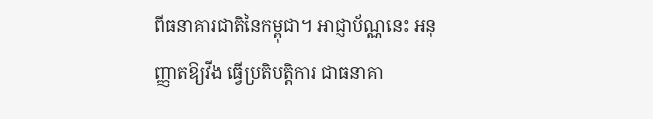ពីធនាគារជាតិនៃកម្ពុជា។ អាជ្ញាប័ណ្ណនេះ អនុញ្ញាតឱ្យវីង ធ្វើប្រតិបត្តិការ ជាធនាគា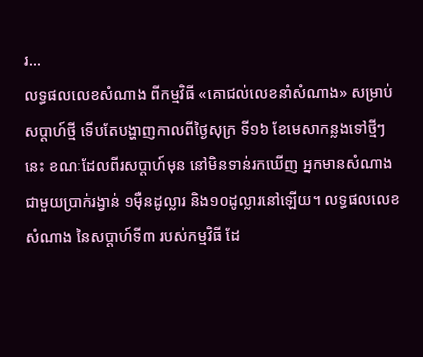រ...
លទ្ធផលលេខសំណាង ពីកម្មវិធី «គោជល់លេខនាំសំណាង» សម្រាប់សប្តាហ៍ថ្មី ទើបតែបង្ហាញកាលពីថ្ងៃសុក្រ ទី១៦ ខែមេសាកន្លងទៅថ្មីៗនេះ ខណៈដែលពីរសប្តាហ៍មុន នៅមិនទាន់រកឃើញ អ្នកមានសំណាង ជាមួយប្រាក់រង្វាន់ ១ម៉ឺនដូល្លារ និង១០ដូល្លារនៅឡើយ។ លទ្ធផលលេខសំណាង នៃសប្តាហ៍ទី៣ របស់កម្មវិធី ដែ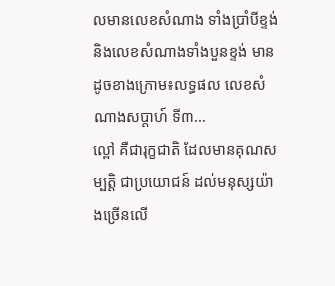លមានលេខសំណាង ទាំងប្រាំបីខ្ទង់ និងលេខសំណាងទាំងបួនខ្ទង់ មានដូចខាងក្រោម៖លទ្ធផល លេខសំណាងសប្តាហ៍ ទី៣...
ល្ពៅ គឺជារុក្ខជាតិ ដែលមានគុណសម្បត្តិ ជាប្រយោជន៍ ដល់មនុស្សយ៉ាងច្រើនលើ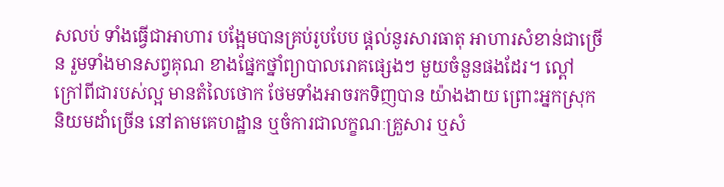សលប់ ទាំងធ្វើជាអាហារ បង្អែមបានគ្រប់រូបបែប ផ្តល់នូរសារធាតុ អាហារសំខាន់ជាច្រើន រួមទាំងមានសព្វគុណ ខាងផ្នែកថ្នាំព្យាបាលរោគផ្សេងៗ មួយចំនួនផងដែរ។ ល្ពៅ ក្រៅពីជារបស់ល្អ មានតំលៃថោក ថែមទាំងអាចរកទិញបាន យ៉ាងងាយ ព្រោះអ្នកស្រុកនិយមដាំច្រើន នៅតាមគេហដ្ឋាន ឬចំការជាលក្ខណៈគ្រួសារ ឬសំ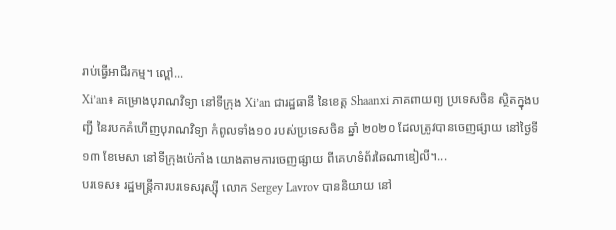រាប់ធ្វើអាជីរកម្ម។ ល្ពៅ...
Xi’an៖ គម្រោងបុរាណវិទ្យា នៅទីក្រុង Xi’an ជារដ្ឋធានី នៃខេត្ត Shaanxi ភាគពាយព្យ ប្រទេសចិន ស្ថិតក្នុងបញ្ជី នៃរបកគំហើញបុរាណវិទ្យា កំពូលទាំង១០ របស់ប្រទេសចិន ឆ្នាំ ២០២០ ដែលត្រូវបានចេញផ្សាយ នៅថ្ងៃទី ១៣ ខែមេសា នៅទីក្រុងប៉េកាំង យោងតាមការចេញផ្សាយ ពីគេហទំព័រឆៃណាឌៀលី។...
បរទេស៖ រដ្ឋមន្ត្រីការបរទេសរុស្ស៊ី លោក Sergey Lavrov បាននិយាយ នៅ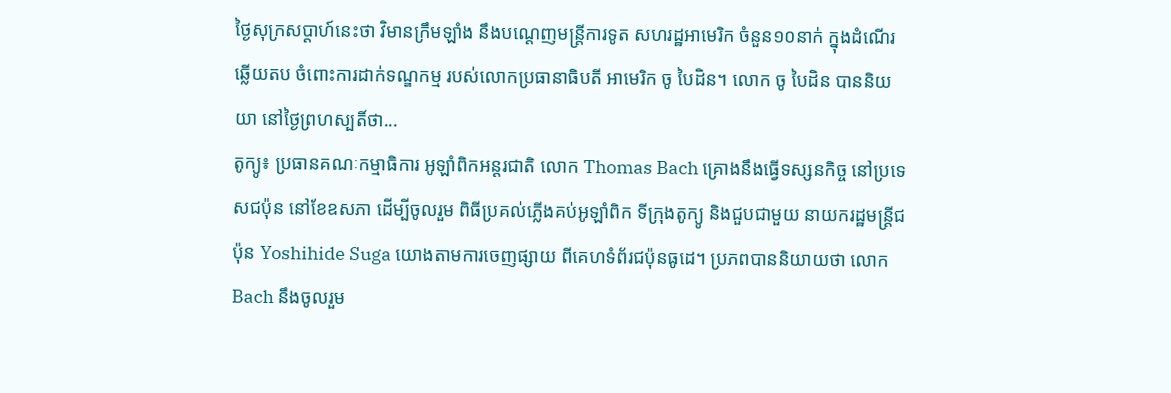ថ្ងៃសុក្រសប្ដាហ៍នេះថា វិមានក្រឹមឡាំង នឹងបណ្ដេញមន្ត្រីការទូត សហរដ្ឋអាមេរិក ចំនួន១០នាក់ ក្នុងដំណើរឆ្លើយតប ចំពោះការដាក់ទណ្ឌកម្ម របស់លោកប្រធានាធិបតី អាមេរិក ចូ បៃដិន។ លោក ចូ បៃដិន បាននិយយា នៅថ្ងៃព្រហស្បតិ៍ថា...
តូក្យូ៖ ប្រធានគណៈកម្មាធិការ អូឡាំពិកអន្តរជាតិ លោក Thomas Bach គ្រោងនឹងធ្វើទស្សនកិច្ច នៅប្រទេសជប៉ុន នៅខែឧសភា ដើម្បីចូលរួម ពិធីប្រគល់ភ្លើងគប់អូឡាំពិក ទីក្រុងតូក្យូ និងជួបជាមួយ នាយករដ្ឋមន្រ្តីជប៉ុន Yoshihide Suga យោងតាមការចេញផ្សាយ ពីគេហទំព័រជប៉ុនធូដេ។ ប្រភពបាននិយាយថា លោក Bach នឹងចូលរួម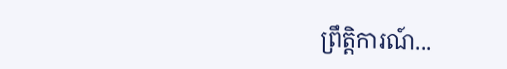ព្រឹត្តិការណ៍...